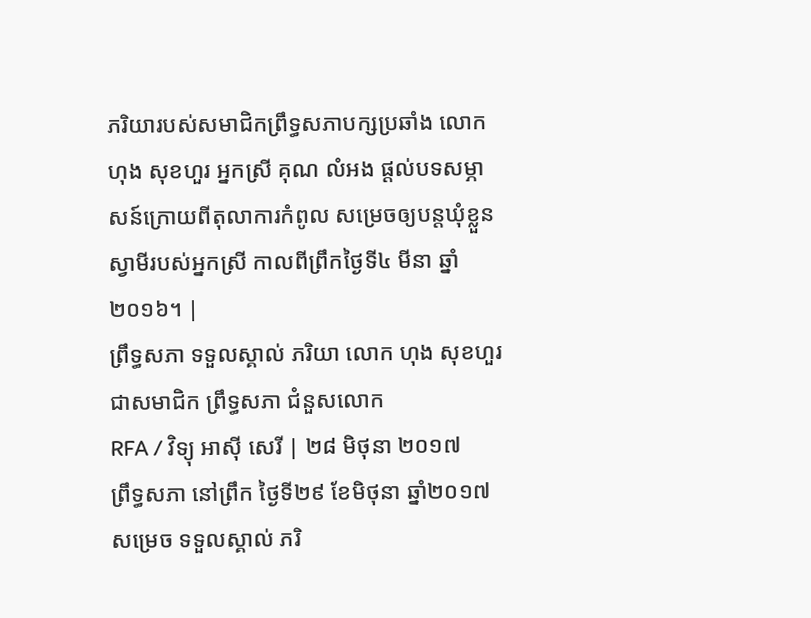ភរិយារបស់សមាជិកព្រឹទ្ធសភាបក្សប្រឆាំង លោក ហុង សុខហួរ អ្នកស្រី គុណ លំអង ផ្ដល់បទសម្ភាសន៍ក្រោយពីតុលាការកំពូល សម្រេចឲ្យបន្តឃុំខ្លួនស្វាមីរបស់អ្នកស្រី កាលពីព្រឹកថ្ងៃទី៤ មីនា ឆ្នាំ២០១៦។ |
ព្រឹទ្ធសភា ទទួលស្គាល់ ភរិយា លោក ហុង សុខហួរ ជាសមាជិក ព្រឹទ្ធសភា ជំនួសលោក
RFA / វិទ្យុ អាស៊ី សេរី | ២៨ មិថុនា ២០១៧
ព្រឹទ្ធសភា នៅព្រឹក ថ្ងៃទី២៩ ខែមិថុនា ឆ្នាំ២០១៧
សម្រេច ទទួលស្គាល់ ភរិ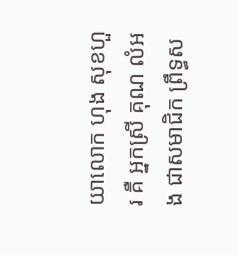យាលោក ហុង សុខហួរ គឺ អ្នកស្រី គុណ លំអង ជាសមាជិក ព្រឹទ្ធស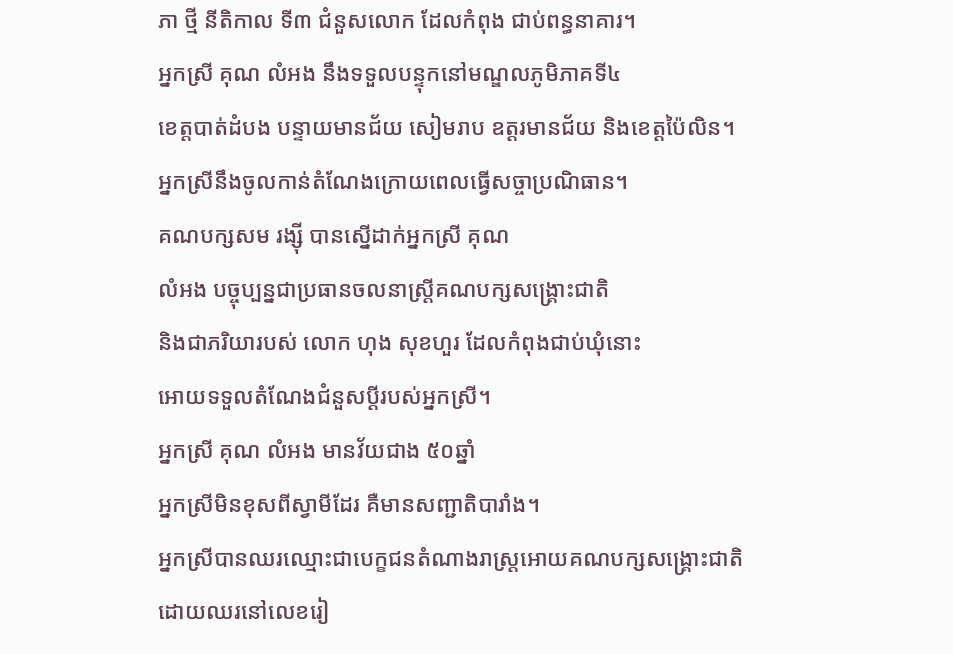ភា ថ្មី នីតិកាល ទី៣ ជំនួសលោក ដែលកំពុង ជាប់ពន្ធនាគារ។
អ្នកស្រី គុណ លំអង នឹងទទួលបន្ទុកនៅមណ្ឌលភូមិភាគទី៤
ខេត្តបាត់ដំបង បន្ទាយមានជ័យ សៀមរាប ឧត្ដរមានជ័យ និងខេត្តប៉ៃលិន។
អ្នកស្រីនឹងចូលកាន់តំណែងក្រោយពេលធ្វើសច្ចាប្រណិធាន។
គណបក្សសម រង្ស៊ី បានស្នើដាក់អ្នកស្រី គុណ
លំអង បច្ចុប្បន្នជាប្រធានចលនាស្ត្រីគណបក្សសង្គ្រោះជាតិ
និងជាភរិយារបស់ លោក ហុង សុខហួរ ដែលកំពុងជាប់ឃុំនោះ
អោយទទួលតំណែងជំនួសប្ដីរបស់អ្នកស្រី។
អ្នកស្រី គុណ លំអង មានវ័យជាង ៥០ឆ្នាំ
អ្នកស្រីមិនខុសពីស្វាមីដែរ គឺមានសញ្ជាតិបារាំង។
អ្នកស្រីបានឈរឈ្មោះជាបេក្ខជនតំណាងរាស្ត្រអោយគណបក្សសង្គ្រោះជាតិ
ដោយឈរនៅលេខរៀ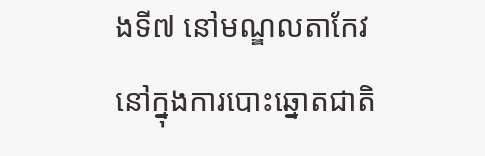ងទី៧ នៅមណ្ឌលតាកែវ
នៅក្នុងការបោះឆ្នោតជាតិ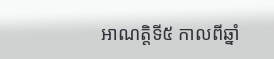អាណត្តិទី៥ កាលពីឆ្នាំ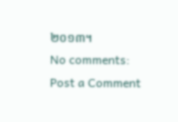២០១៣។
No comments:
Post a Comment